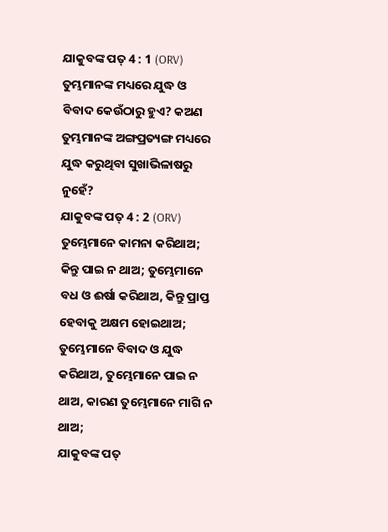ଯାକୁବଙ୍କ ପତ୍ 4 : 1 (ORV)
ତୁମ୍ଭମାନଙ୍କ ମଧ୍ୟରେ ଯୁଦ୍ଧ ଓ ବିବାଦ କେଉଁଠାରୁ ହୁଏ? କଅଣ ତୁମ୍ଭମାନଙ୍କ ଅଙ୍ଗପ୍ରତ୍ୟଙ୍ଗ ମଧ୍ୟରେ ଯୁଦ୍ଧ କରୁଥିବା ସୁଖାଭିଳାଷରୁ ନୁହେଁ?
ଯାକୁବଙ୍କ ପତ୍ 4 : 2 (ORV)
ତୁମ୍ଭେମାନେ କାମନା କରିଥାଅ; କିନ୍ତୁ ପାଇ ନ ଥାଅ; ତୁମ୍ଭେମାନେ ବଧ ଓ ଈର୍ଷା କରିଥାଅ, କିନ୍ତୁ ପ୍ରାପ୍ତ ହେବାକୁ ଅକ୍ଷମ ହୋଇଥାଅ; ତୁମ୍ଭେମାନେ ବିବାଦ ଓ ଯୁଦ୍ଧ କରିଥାଅ, ତୁମ୍ଭେମାନେ ପାଇ ନ ଥାଅ, କାରଣ ତୁମ୍ଭେମାନେ ମାଗି ନ ଥାଅ;
ଯାକୁବଙ୍କ ପତ୍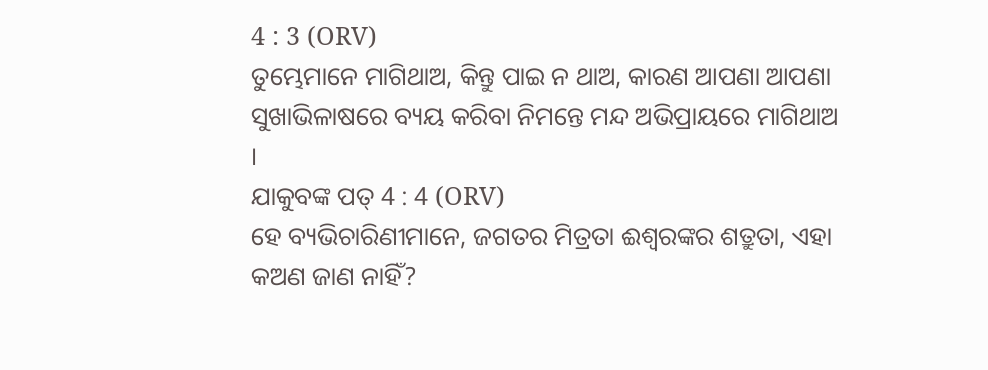4 : 3 (ORV)
ତୁମ୍ଭେମାନେ ମାଗିଥାଅ, କିନ୍ତୁ ପାଇ ନ ଥାଅ, କାରଣ ଆପଣା ଆପଣା ସୁଖାଭିଳାଷରେ ବ୍ୟୟ କରିବା ନିମନ୍ତେ ମନ୍ଦ ଅଭିପ୍ରାୟରେ ମାଗିଥାଅ ।
ଯାକୁବଙ୍କ ପତ୍ 4 : 4 (ORV)
ହେ ବ୍ୟଭିଚାରିଣୀମାନେ, ଜଗତର ମିତ୍ରତା ଈଶ୍ଵରଙ୍କର ଶତ୍ରୁତା, ଏହା କଅଣ ଜାଣ ନାହିଁ?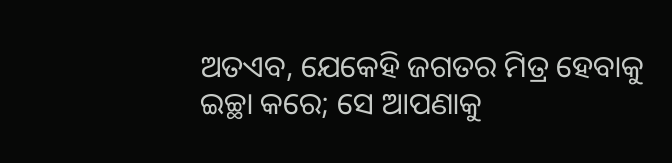ଅତଏବ, ଯେକେହି ଜଗତର ମିତ୍ର ହେବାକୁ ଇଚ୍ଛା କରେ; ସେ ଆପଣାକୁ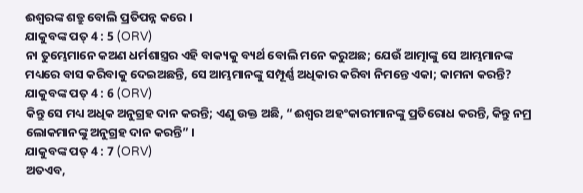ଈଶ୍ଵରଙ୍କ ଶତ୍ରୁ ବୋଲି ପ୍ରତିପନ୍ନ କରେ ।
ଯାକୁବଙ୍କ ପତ୍ 4 : 5 (ORV)
ନା ତୁମ୍ଭେମାନେ କଅଣ ଧର୍ମଶାସ୍ତ୍ରର ଏହି ବାକ୍ୟକୁ ବ୍ୟର୍ଥ ବୋଲି ମନେ କରୁଅଛ; ଯେଉଁ ଆତ୍ମାଙ୍କୁ ସେ ଆମ୍ଭମାନଙ୍କ ମଧ୍ୟରେ ବାସ କରିବାକୁ ଦେଇଅଛନ୍ତି, ସେ ଆମ୍ଭମାନଙ୍କୁ ସମ୍ପୂର୍ଣ୍ଣ ଅଧିକାର କରିବା ନିମନ୍ତେ ଏକା; କାମନା କରନ୍ତି?
ଯାକୁବଙ୍କ ପତ୍ 4 : 6 (ORV)
କିନ୍ତୁ ସେ ମଧ୍ୟ ଅଧିକ ଅନୁଗ୍ରହ ଦାନ କରନ୍ତି; ଏଣୁ ଉକ୍ତ ଅଛି, “ଈଶ୍ଵର ଅହଂକାରୀମାନଙ୍କୁ ପ୍ରତିରୋଧ କରନ୍ତି, କିନ୍ତୁ ନମ୍ର ଲୋକମାନଙ୍କୁ ଅନୁଗ୍ରହ ଦାନ କରନ୍ତି” ।
ଯାକୁବଙ୍କ ପତ୍ 4 : 7 (ORV)
ଅତଏବ,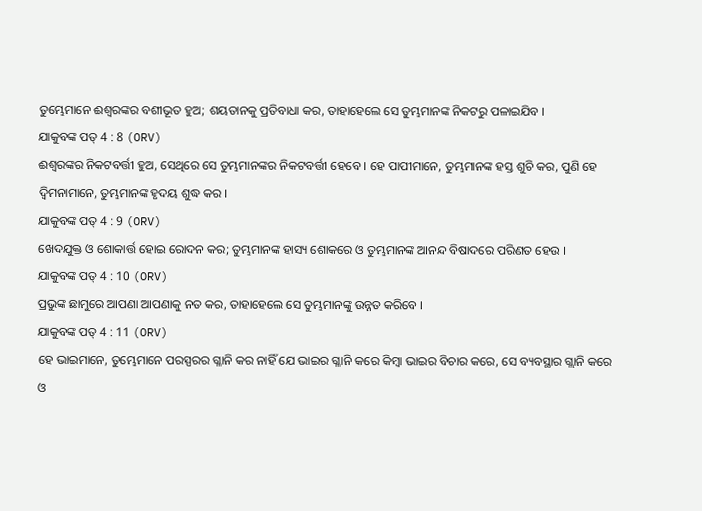ତୁମ୍ଭେମାନେ ଈଶ୍ଵରଙ୍କର ବଶୀଭୂତ ହୁଅ; ଶୟତାନକୁ ପ୍ରତିବାଧା କର, ତାହାହେଲେ ସେ ତୁମ୍ଭମାନଙ୍କ ନିକଟରୁ ପଳାଇଯିବ ।
ଯାକୁବଙ୍କ ପତ୍ 4 : 8 (ORV)
ଈଶ୍ଵରଙ୍କର ନିକଟବର୍ତ୍ତୀ ହୁଅ, ସେଥିରେ ସେ ତୁମ୍ଭମାନଙ୍କର ନିକଟବର୍ତ୍ତୀ ହେବେ । ହେ ପାପୀମାନେ, ତୁମ୍ଭମାନଙ୍କ ହସ୍ତ ଶୁଚି କର, ପୁଣି ହେ ଦ୍ଵିମନାମାନେ, ତୁମ୍ଭମାନଙ୍କ ହୃଦୟ ଶୁଦ୍ଧ କର ।
ଯାକୁବଙ୍କ ପତ୍ 4 : 9 (ORV)
ଖେଦଯୁକ୍ତ ଓ ଶୋକାର୍ତ୍ତ ହୋଇ ରୋଦନ କର; ତୁମ୍ଭମାନଙ୍କ ହାସ୍ୟ ଶୋକରେ ଓ ତୁମ୍ଭମାନଙ୍କ ଆନନ୍ଦ ବିଷାଦରେ ପରିଣତ ହେଉ ।
ଯାକୁବଙ୍କ ପତ୍ 4 : 10 (ORV)
ପ୍ରଭୁଙ୍କ ଛାମୁରେ ଆପଣା ଆପଣାକୁ ନତ କର, ତାହାହେଲେ ସେ ତୁମ୍ଭମାନଙ୍କୁ ଉନ୍ନତ କରିବେ ।
ଯାକୁବଙ୍କ ପତ୍ 4 : 11 (ORV)
ହେ ଭାଇମାନେ, ତୁମ୍ଭେମାନେ ପରସ୍ପରର ଗ୍ଳାନି କର ନାହିଁ ଯେ ଭାଇର ଗ୍ଳାନି କରେ କିମ୍ଵା ଭାଇର ବିଚାର କରେ, ସେ ବ୍ୟବସ୍ଥାର ଗ୍ଲାନି କରେ ଓ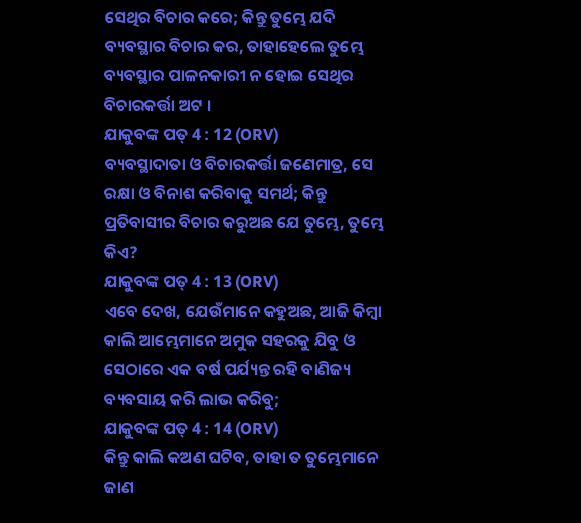ସେଥିର ବିଚାର କରେ; କିନ୍ତୁ ତୁମ୍ଭେ ଯଦି ବ୍ୟବସ୍ଥାର ବିଚାର କର, ତାହାହେଲେ ତୁମ୍ଭେ ବ୍ୟବସ୍ଥାର ପାଳନକାରୀ ନ ହୋଇ ସେଥିର ବିଚାରକର୍ତ୍ତା ଅଟ ।
ଯାକୁବଙ୍କ ପତ୍ 4 : 12 (ORV)
ବ୍ୟବସ୍ଥାଦାତା ଓ ବିଚାରକର୍ତ୍ତା ଜଣେମାତ୍ର, ସେ ରକ୍ଷା ଓ ବିନାଶ କରିବାକୁ ସମର୍ଥ; କିନ୍ତୁ ପ୍ରତିବାସୀର ବିଚାର କରୁଅଛ ଯେ ତୁମ୍ଭେ, ତୁମ୍ଭେ କିଏ?
ଯାକୁବଙ୍କ ପତ୍ 4 : 13 (ORV)
ଏବେ ଦେଖ, ଯେଉଁମାନେ କହୁଅଛ, ଆଜି କିମ୍ଵା କାଲି ଆମ୍ଭେମାନେ ଅମୁକ ସହରକୁ ଯିବୁ ଓ ସେଠାରେ ଏକ ବର୍ଷ ପର୍ଯ୍ୟନ୍ତ ରହି ବାଣିଜ୍ୟ ବ୍ୟବସାୟ କରି ଲାଭ କରିବୁ;
ଯାକୁବଙ୍କ ପତ୍ 4 : 14 (ORV)
କିନ୍ତୁ କାଲି କଅଣ ଘଟିବ, ତାହା ତ ତୁମ୍ଭେମାନେ ଜାଣ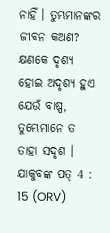ନାହିଁ । ତୁମ୍ଭମାନଙ୍କର ଜୀବନ କଅଣ? କ୍ଷଣକେ ଦୃଶ୍ୟ ହୋଇ ଅଦୃଶ୍ୟ ହୁଏ ଯେଉଁ ବାଷ୍ପ, ତୁମ୍ଭେମାନେ ତ ତାହା ସଦୃଶ ।
ଯାକୁବଙ୍କ ପତ୍ 4 : 15 (ORV)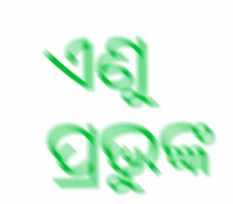ଏଣୁ ପ୍ରଭୁଙ୍କ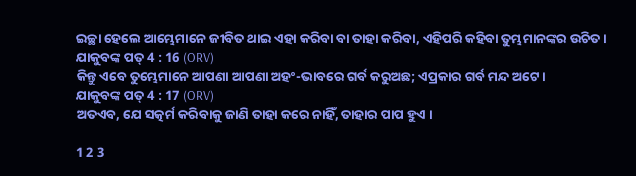ଇଚ୍ଛା ହେଲେ ଆମ୍ଭେମାନେ ଜୀବିତ ଥାଇ ଏହା କରିବା ବା ତାହା କରିବା, ଏହିପରି କହିବା ତୁମ୍ଭମାନଙ୍କର ଉଚିତ ।
ଯାକୁବଙ୍କ ପତ୍ 4 : 16 (ORV)
କିନ୍ତୁ ଏବେ ତୁମ୍ଭେମାନେ ଆପଣା ଆପଣା ଅହଂ-ଭାବରେ ଗର୍ବ କରୁଅଛ; ଏପ୍ରକାର ଗର୍ବ ମନ୍ଦ ଅଟେ ।
ଯାକୁବଙ୍କ ପତ୍ 4 : 17 (ORV)
ଅତଏବ, ଯେ ସତ୍କର୍ମ କରିବାକୁ ଜାଣି ତାହା କରେ ନାହିଁ, ତାହାର ପାପ ହୁଏ ।

1 2 3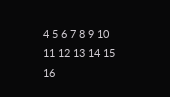4 5 6 7 8 9 10 11 12 13 14 15 16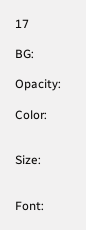17

BG:

Opacity:

Color:


Size:


Font: